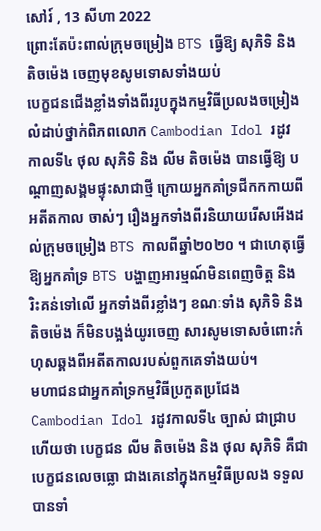សៅរ៍ , 13 សីហា 2022
ព្រោះតែប៉ះពាល់ក្រុមចម្រៀង BTS ធ្វើឱ្យ សុភិទិ និង តិចម៉េង ចេញមុខសូមទោសទាំងយប់
បេក្ខជនជើងខ្លាំងទាំងពីររូបក្នុងកម្មវិធីប្រលងចម្រៀងលំដាប់ថ្នាក់ពិភពលោក Cambodian Idol រដូវកាលទី៤ ថុល សុភិទិ និង លីម តិចម៉េង បានធ្វើឱ្យ បណ្តាញសង្គមផ្ទុះសាជាថ្មី ក្រោយអ្នកគាំទ្រជីកកកាយពីអតីតកាល ចាស់ៗ រឿងអ្នកទាំងពីរនិយាយរើសអើងដល់ក្រុមចម្រៀង BTS កាលពីឆ្នាំ២០២០ ។ ជាហេតុធ្វើឱ្យអ្នកគាំទ្រ BTS បង្ហាញអារម្មណ៍មិនពេញចិត្ត និងរិះគន់ទៅលើ អ្នកទាំងពីរខ្លាំងៗ ខណៈទាំង សុភិទិ និង តិចម៉េង ក៏មិនបង្អង់យូរចេញ សារសូមទោសចំពោះកំហុសឆ្គងពីអតីតកាលរបស់ពួកគេទាំងយប់។
មហាជនជាអ្នកគាំទ្រកម្មវិធីប្រកួតប្រជែង Cambodian Idol រដូវកាលទី៤ ច្បាស់ ជាជ្រាបហើយថា បេក្ខជន លីម តិចម៉េង និង ថុល សុភិទិ គឺជាបេក្ខជនលេចធ្លោ ជាងគេនៅក្នុងកម្មវិធីប្រលង ទទួលបានទាំ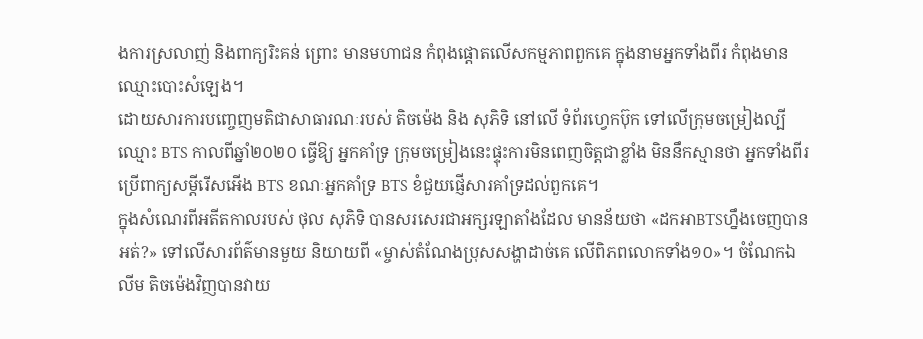ងការស្រលាញ់ និងពាក្យរិះគន់ ព្រោះ មានមហាជន កំពុងផ្តោតលើសកម្មភាពពួកគេ ក្នុងនាមអ្នកទាំងពីរ កំពុងមាន ឈ្មោះបោះសំឡេង។
ដោយសារការបញ្ចេញមតិជាសាធារណៈរបស់ តិចម៉េង និង សុភិទិ នៅលើ ទំព័រហ្វេកប៊ុក ទៅលើក្រុមចម្រៀងល្បីឈ្មោះ BTS កាលពីឆ្នាំ២០២០ ធ្វើឱ្យ អ្នកគាំទ្រ ក្រុមចម្រៀងនេះផ្ទុះការមិនពេញចិត្តជាខ្លាំង មិននឹកស្មានថា អ្នកទាំងពីរប្រើពាក្យសម្តីរើសអើង BTS ខណៈអ្នកគាំទ្រ BTS ខំជួយផ្ញើសារគាំទ្រដល់ពួកគេ។
ក្នុងសំណេរពីអតីតកាលរបស់ ថុល សុភិទិ បានសរសេរជាអក្សរឡាតាំងដែល មានន័យថា «ដកអាBTSហ្នឹងចេញបានអត់?» ទៅលើសារព័ត៌មានមួយ និយាយពី «ម្ចាស់តំណែងប្រុសសង្ហាដាច់គេ លើពិភពលោកទាំង១០»។ ចំណែកឯ លីម តិចម៉េងវិញបានវាយ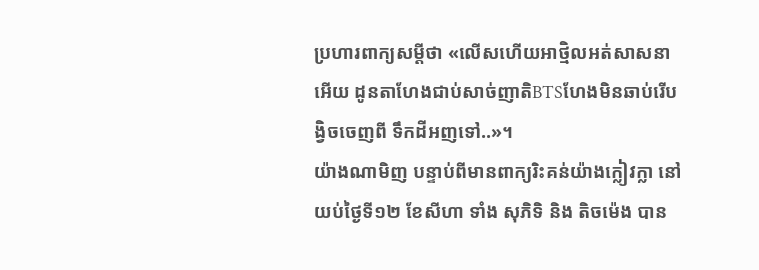ប្រហារពាក្យសម្តីថា «លើសហើយអាថ្មិលអត់សាសនាអើយ ដូនតាហែងជាប់សាច់ញាតិBTSហែងមិនឆាប់រើបង្វិចចេញពី ទឹកដីអញទៅ..»។
យ៉ាងណាមិញ បន្ទាប់ពីមានពាក្យរិះគន់យ៉ាងក្លៀវក្លា នៅយប់ថ្ងៃទី១២ ខែសីហា ទាំង សុភិទិ និង តិចម៉េង បាន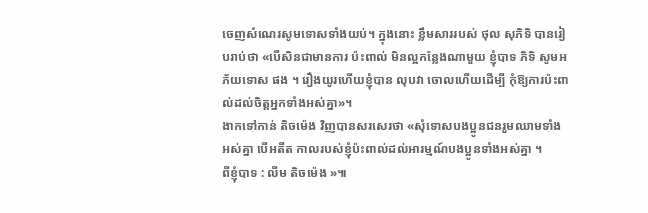ចេញសំណេរសូមទោសទាំងយប់។ ក្នុងនោះ ខ្លឹមសាររបស់ ថុល សុភិទិ បានរៀបរាប់ថា «បើសិនជាមានការ ប៉ះពាល់ មិនល្អកន្លែងណាមួយ ខ្ញុំបាទ ភិទិ សូមអភ័យទោស ផង ។ រឿងយូរហើយខ្ញុំបាន លុបវា ចោលហើយដើម្បី កុំឱ្យការប៉ះពាល់ដល់ចិត្តអ្នកទាំងអស់គ្នា»។
ងាកទៅកាន់ តិចម៉េង វិញបានសរសេរថា «សុំទោសបងប្អូនជនរួមឈាមទាំង អស់គ្នា បើអតីត កាលរបស់ខ្ញុំប៉ះពាល់ដល់អារម្មណ៍បងប្អូនទាំងអស់គ្នា ។
ពីខ្ញុំបាទ : លីម តិចម៉េង »៕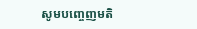សូមបញ្ចេញមតិ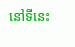នៅទីនេះ